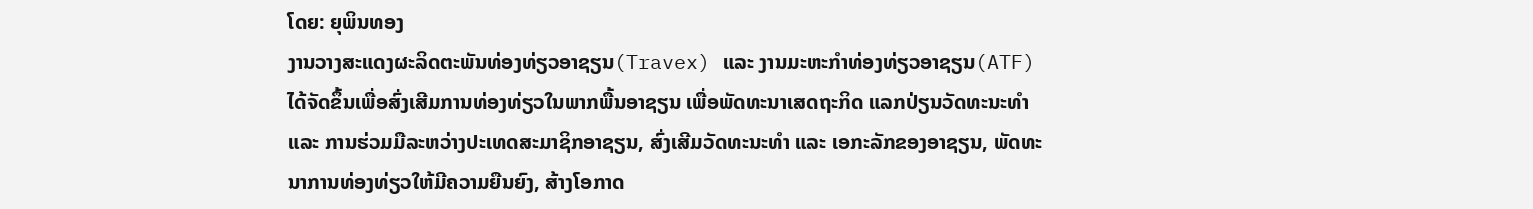ໂດຍ: ຍຸພິນທອງ
ງານວາງສະແດງຜະລິດຕະພັນທ່ອງທ່ຽວອາຊຽນ(Travex) ແລະ ງານມະຫະກຳທ່ອງທ່ຽວອາຊຽນ(ATF) ໄດ້ຈັດຂຶ້ນເພື່ອສົ່ງເສີມການທ່ອງທ່ຽວໃນພາກພື້ນອາຊຽນ ເພື່ອພັດທະນາເສດຖະກິດ ແລກປ່ຽນວັດທະນະທຳ ແລະ ການຮ່ວມມືລະຫວ່າງປະເທດສະມາຊິກອາຊຽນ, ສົ່ງເສີມວັດທະນະທຳ ແລະ ເອກະລັກຂອງອາຊຽນ, ພັດທະນາການທ່ອງທ່ຽວໃຫ້ມີຄວາມຍືນຍົງ, ສ້າງໂອກາດ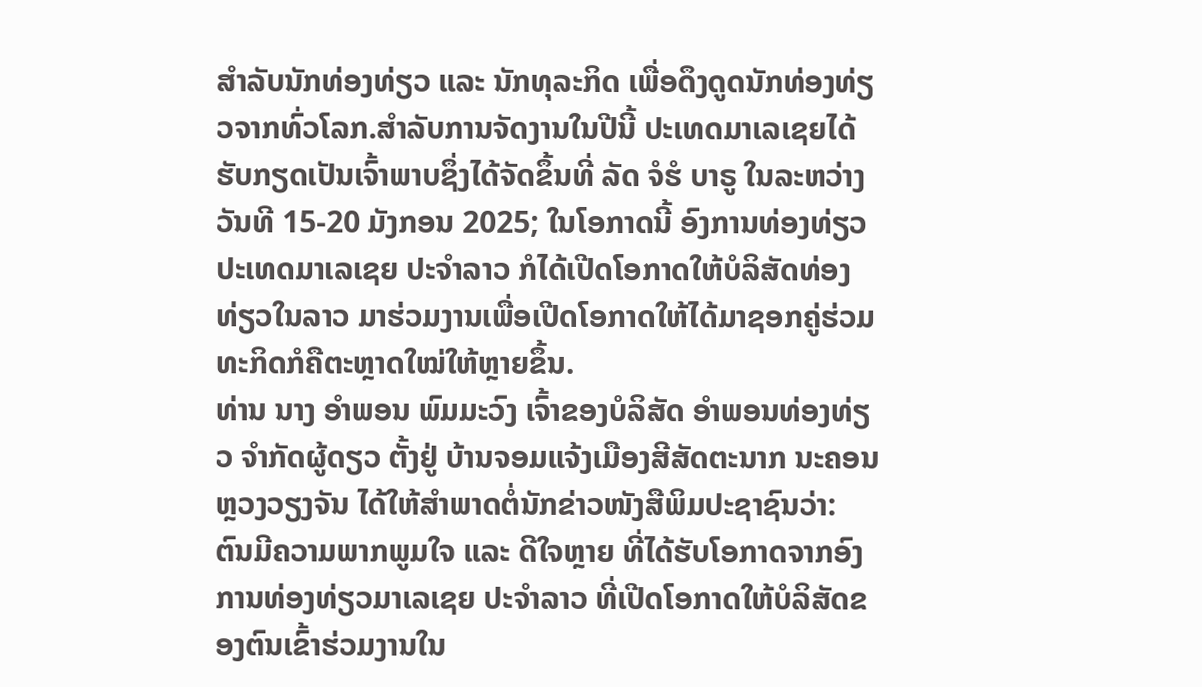ສຳລັບນັກທ່ອງທ່ຽວ ແລະ ນັກທຸລະກິດ ເພື່ອດຶງດູດນັກທ່ອງທ່ຽວຈາກທົ່ວໂລກ.ສໍາລັບການຈັດງານໃນປີນີ້ ປະເທດມາເລເຊຍໄດ້ຮັບກຽດເປັນເຈົ້າພາບຊຶ່ງໄດ້ຈັດຂຶ້ນທີ່ ລັດ ຈໍຮໍ ບາຣູ ໃນລະຫວ່າງວັນທີ 15-20 ມັງກອນ 2025; ໃນໂອກາດນີ້ ອົງການທ່ອງທ່ຽວປະເທດມາເລເຊຍ ປະຈຳລາວ ກໍໄດ້ເປີດໂອກາດໃຫ້ບໍລິສັດທ່ອງທ່ຽວໃນລາວ ມາຮ່ວມງານເພື່ອເປີດໂອກາດໃຫ້ໄດ້ມາຊອກຄູ່ຮ່ວມທະກິດກໍຄືຕະຫຼາດໃໝ່ໃຫ້ຫຼາຍຂຶ້ນ.
ທ່ານ ນາງ ອຳພອນ ພົມມະວົງ ເຈົ້າຂອງບໍລິສັດ ອຳພອນທ່ອງທ່ຽວ ຈຳກັດຜູ້ດຽວ ຕັ້ງຢູ່ ບ້ານຈອມແຈ້ງເມືອງສີສັດຕະນາກ ນະຄອນຫຼວງວຽງຈັນ ໄດ້ໃຫ້ສຳພາດຕໍ່ນັກຂ່າວໜັງສືພິມປະຊາຊົນວ່າ: ຕົນມີຄວາມພາກພູມໃຈ ແລະ ດີໃຈຫຼາຍ ທີ່ໄດ້ຮັບໂອກາດຈາກອົງການທ່ອງທ່ຽວມາເລເຊຍ ປະຈຳລາວ ທີ່ເປີດໂອກາດໃຫ້ບໍລິສັດຂອງຕົນເຂົ້າຮ່ວມງານໃນ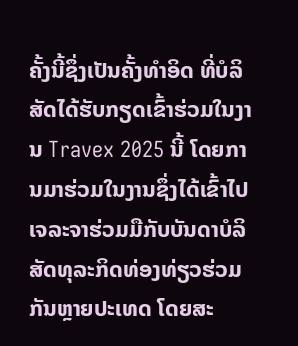ຄັ້ງນີ້ຊຶ່ງເປັນຄັ້ງທຳອິດ ທີ່ບໍລິສັດໄດ້ຮັບກຽດເຂົ້າຮ່ວມໃນງານ Travex 2025 ນີ້ ໂດຍການມາຮ່ວມໃນງານຊຶ່ງໄດ້ເຂົ້າໄປເຈລະຈາຮ່ວມມືກັບບັນດາບໍລິສັດທຸລະກິດທ່ອງທ່ຽວຮ່ວມກັນຫຼາຍປະເທດ ໂດຍສະ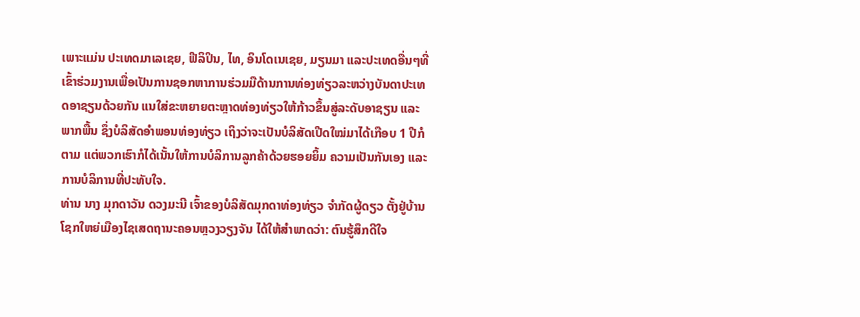ເພາະແມ່ນ ປະເທດມາເລເຊຍ, ຟີລິປິນ, ໄທ, ອິນໂດເນເຊຍ, ມຽນມາ ແລະປະເທດອື່ນໆທີ່ເຂົ້າຮ່ວມງານເພື່ອເປັນການຊອກຫາການຮ່ວມມືດ້ານການທ່ອງທ່ຽວລະຫວ່າງບັນດາປະເທດອາຊຽນດ້ວຍກັນ ແນໃສ່ຂະຫຍາຍຕະຫຼາດທ່ອງທ່ຽວໃຫ້ກ້າວຂຶ້ນສູ່ລະດັບອາຊຽນ ແລະ ພາກພື້ນ ຊຶ່ງບໍລິສັດອຳພອນທ່ອງທ່ຽວ ເຖິງວ່າຈະເປັນບໍລິສັດເປີດໃໝ່ມາໄດ້ເກືອບ 1 ປີກໍຕາມ ແຕ່ພວກເຮົາກໍໄດ້ເນັ້ນໃຫ້ການບໍລິການລູກຄ້າດ້ວຍຮອຍຍິ້ມ ຄວາມເປັນກັນເອງ ແລະ ການບໍລິການທີ່ປະທັບໃຈ.
ທ່ານ ນາງ ມຸກດາວັນ ດວງມະນີ ເຈົ້າຂອງບໍລິສັດມຸກດາທ່ອງທ່ຽວ ຈຳກັດຜູ້ດຽວ ຕັ້ງຢູ່ບ້ານໂຊກໃຫຍ່ເມືອງໄຊເສດຖານະຄອນຫຼວງວຽງຈັນ ໄດ້ໃຫ້ສຳພາດວ່າ: ຕົນຮູ້ສຶກດີໃຈ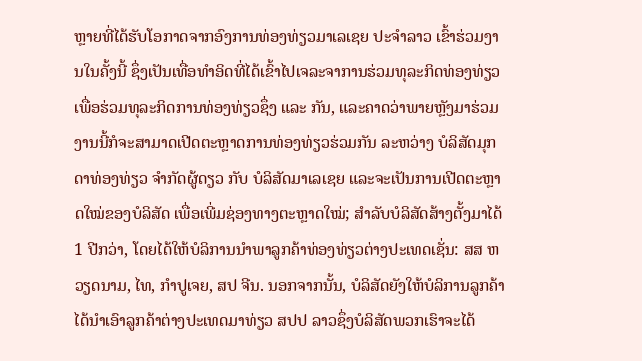ຫຼາຍທີ່ໄດ້ຮັບໂອກາດຈາກອົງການທ່ອງທ່ຽວມາເລເຊຍ ປະຈຳລາວ ເຂົ້າຮ່ວມງານໃນຄັ້ງນີ້ ຊຶ່ງເປັນເທື່ອທຳອິດທີ່ໄດ້ເຂົ້າໄປເຈລະຈາການຮ່ວມທຸລະກິດທ່ອງທ່ຽວ ເພື່ອຮ່ວມທຸລະກິດການທ່ອງທ່ຽວຊຶ່ງ ແລະ ກັນ, ແລະຄາດວ່າພາຍຫຼັງມາຮ່ວມງານນີ້ກໍຈະສາມາດເປີດຕະຫຼາດການທ່ອງທ່ຽວຮ່ວມກັນ ລະຫວ່າງ ບໍລິສັດມຸກດາທ່ອງທ່ຽວ ຈຳກັດຜູ້ດຽວ ກັບ ບໍລິສັດມາເລເຊຍ ແລະຈະເປັນການເປີດຕະຫຼາດໃໝ່ຂອງບໍລິສັດ ເພື່ອເພີ່ມຊ່ອງທາງຕະຫຼາດໃໝ່; ສຳລັບບໍລິສັດສ້າງຕັ້ງມາໄດ້ 1 ປີກວ່າ, ໂດຍໄດ້ໃຫ້ບໍລິການນຳພາລູກຄ້າທ່ອງທ່ຽວຕ່າງປະເທດເຊັ່ນ: ສສ ຫວຽດນາມ, ໄທ, ກຳປູເຈຍ, ສປ ຈີນ. ນອກຈາກນັ້ນ, ບໍລິສັດຍັງໃຫ້ບໍລິການລູກຄ້າໄດ້ນຳເອົາລູກຄ້າຕ່າງປະເທດມາທ່ຽວ ສປປ ລາວຊຶ່ງບໍລິສັດພວກເຮົາຈະໄດ້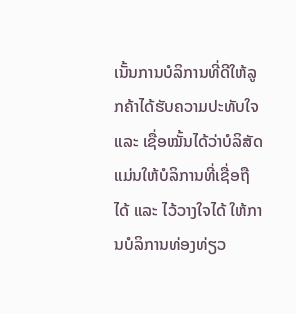ເນັ້ນການບໍລິການທີ່ດີໃຫ້ລູກຄ້າໄດ້ຮັບຄວາມປະທັບໃຈ ແລະ ເຊື່ອໝັ້ນໄດ້ວ່າບໍລິສັດແມ່ນໃຫ້ບໍລິການທີ່ເຊື່ອຖືໄດ້ ແລະ ໄວ້ວາງໃຈໄດ້ ໃຫ້ການບໍລິການທ່ອງທ່ຽວ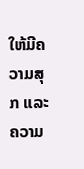ໃຫ້ມີຄວາມສຸກ ແລະ ຄວາມ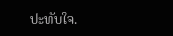ປະທັບໃຈ.